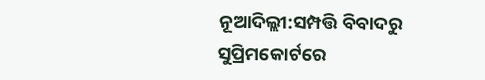ନୂଆଦିଲ୍ଲୀ:ସମ୍ପତ୍ତି ବିବାଦରୁ ସୁପ୍ରିମକୋର୍ଟରେ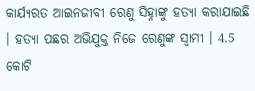କାର୍ଯ୍ୟରତ ଆଇନଜୀବୀ ରେଣୁ ସିହ୍ନାଙ୍କୁ ହତ୍ୟା କରାଯାଇଛି । ହତ୍ୟା ପଛର ଅଭିଯୁକ୍ତ ନିଜେ ରେଣୁଙ୍କ ସ୍ବାମୀ । 4.5 କୋଟି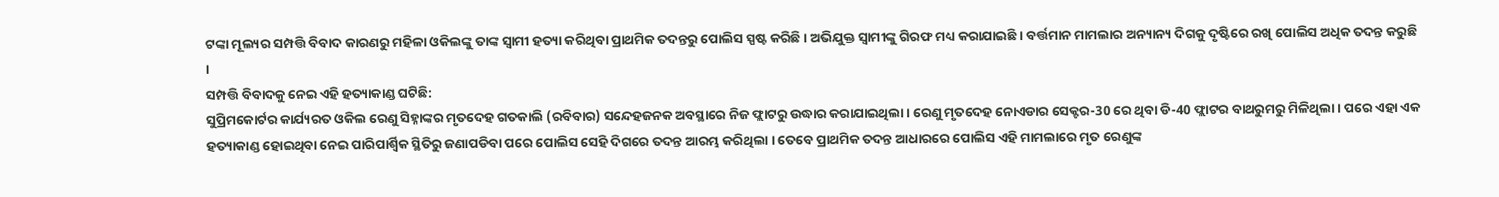ଟଙ୍କା ମୂଲ୍ୟର ସମ୍ପତ୍ତି ବିବାଦ କାରଣରୁ ମହିଳା ଓକିଲଙ୍କୁ ତାଙ୍କ ସ୍ବାମୀ ହତ୍ୟା କରିଥିବା ପ୍ରାଥମିକ ତଦନ୍ତରୁ ପୋଲିସ ସ୍ପଷ୍ଟ କରିଛି । ଅଭିଯୁକ୍ତ ସ୍ୱାମୀଙ୍କୁ ଗିରଫ ମଧ୍ୟ କରାଯାଇଛି । ବର୍ତ୍ତମାନ ମାମଲାର ଅନ୍ୟାନ୍ୟ ଦିଗକୁ ଦୃଷ୍ଟିରେ ରଖି ପୋଲିସ ଅଧିକ ତଦନ୍ତ କରୁଛି ।
ସମ୍ପତ୍ତି ବିବାଦକୁ ନେଇ ଏହି ହତ୍ୟାକାଣ୍ଡ ଘଟିଛି:
ସୁପ୍ରିମକୋର୍ଟର କାର୍ଯ୍ୟରତ ଓକିଲ ରେଣୁ ସିହ୍ନାଙ୍କର ମୃତଦେହ ଗତକାଲି (ରବିବାର) ସନ୍ଦେହଜନକ ଅବସ୍ଥାରେ ନିଜ ଫ୍ଲାଟରୁ ଉଦ୍ଧାର କରାଯାଇଥିଲା । ରେଣୁ ମୃତଦେହ ନୋଏଡାର ସେକ୍ଟର-30 ରେ ଥିବା ଡି-40 ଫ୍ଲାଟର ବାଥରୁମରୁ ମିଳିଥିଲା । ପରେ ଏହା ଏକ ହତ୍ୟାକାଣ୍ଡ ହୋଇଥିବା ନେଇ ପାରିପାର୍ଶ୍ବିକ ସ୍ଥିତିରୁ ଜଣାପଡିବା ପରେ ପୋଲିସ ସେହି ଦିଗରେ ତଦନ୍ତ ଆରମ୍ଭ କରିଥିଲା । ତେବେ ପ୍ରାଥମିକ ତଦନ୍ତ ଆଧାରରେ ପୋଲିସ ଏହି ମାମଲାରେ ମୃତ ରେଣୁଙ୍କ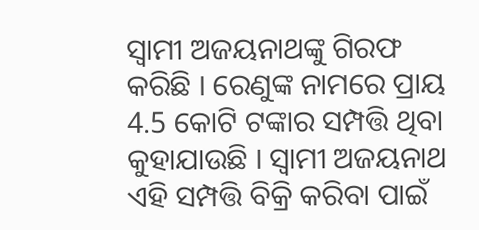ସ୍ବାମୀ ଅଜୟନାଥଙ୍କୁ ଗିରଫ କରିଛି । ରେଣୁଙ୍କ ନାମରେ ପ୍ରାୟ 4.5 କୋଟି ଟଙ୍କାର ସମ୍ପତ୍ତି ଥିବା କୁହାଯାଉଛି । ସ୍ୱାମୀ ଅଜୟନାଥ ଏହି ସମ୍ପତ୍ତି ବିକ୍ରି କରିବା ପାଇଁ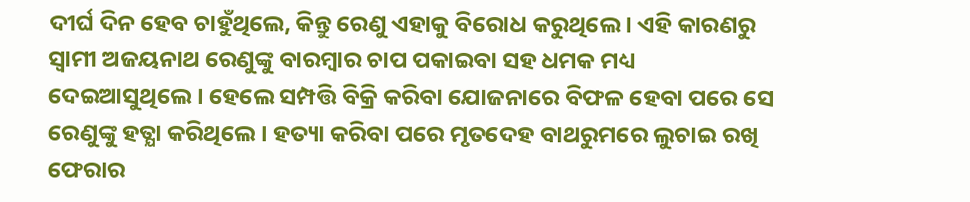ଦୀର୍ଘ ଦିନ ହେବ ଚାହୁଁଥିଲେ, କିନ୍ତୁ ରେଣୁ ଏହାକୁ ବିରୋଧ କରୁଥିଲେ । ଏହି କାରଣରୁ ସ୍ବାମୀ ଅଜୟନାଥ ରେଣୁଙ୍କୁ ବାରମ୍ବାର ଚାପ ପକାଇବା ସହ ଧମକ ମଧ୍ୟ ଦେଇଆସୁଥିଲେ । ହେଲେ ସମ୍ପତ୍ତି ବିକ୍ରି କରିବା ଯୋଜନାରେ ବିଫଳ ହେବା ପରେ ସେ ରେଣୁଙ୍କୁ ହତ୍ଯା କରିଥିଲେ । ହତ୍ୟା କରିବା ପରେ ମୃତଦେହ ବାଥରୁମରେ ଲୁଚାଇ ରଖି ଫେରାର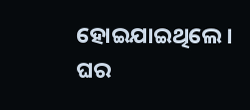ହୋଇଯାଇଥିଲେ । ଘର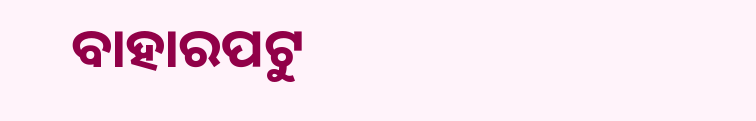ବାହାରପଟୁ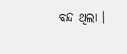ବନ୍ଦ ଥିଲା ।